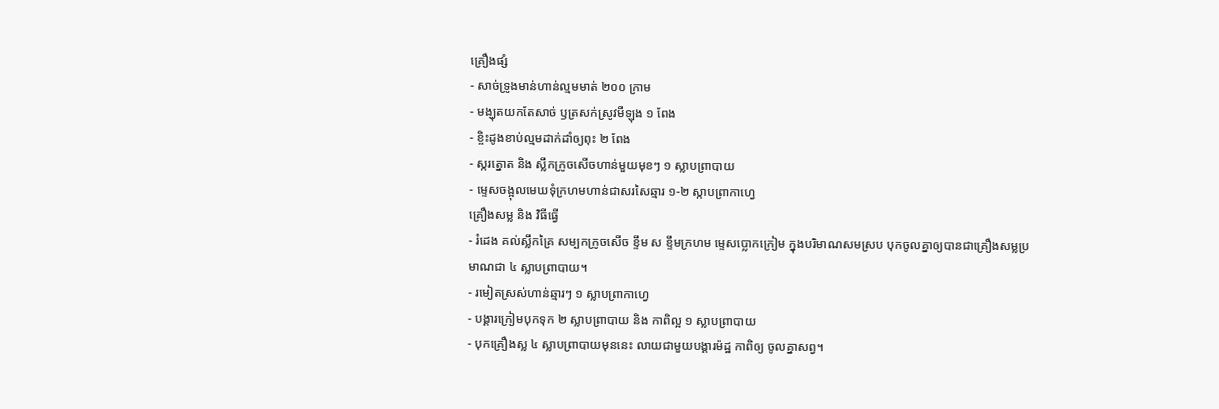គ្រឿងផ្សំ
- សាច់ទ្រូងមាន់ហាន់ល្មមមាត់ ២០០ ក្រាម
- មង្ឃុតយកតែសាច់ ឫត្រសក់ស្រូវមឺឡុង ១ ពែង
- ខ្ចិះដូងខាប់ល្មមដាក់ដាំឲ្យពុះ ២ ពែង
- ស្ករត្នោត និង ស្លឹកក្រូចសើចហាន់មួយមុខៗ ១ ស្លាបព្រាបាយ
- ម្ទេសចង្អុលមេឃទុំក្រហមហាន់ជាសរសៃឆ្មារ ១-២ ស្កាបព្រាកាហ្វេ
គ្រឿងសម្ល និង វិធីធ្វើ
- រំដេង គល់ស្លឹកគ្រៃ សម្បកក្រូចសើច ខ្ទឹម ស ខ្ទឹមក្រហម ម្ទេសប្លោកក្រៀម ក្នុងបរិមាណសមស្រប បុកចូលគ្នាឲ្យបានជាគ្រឿងសម្លប្រមាណជា ៤ ស្លាបព្រាបាយ។
- រមៀតស្រស់ហាន់ឆ្មារៗ ១ ស្លាបព្រាកាហ្វេ
- បង្គារក្រៀមបុកទុក ២ ស្លាបព្រាបាយ និង កាពិល្អ ១ ស្លាបព្រាបាយ
- បុកគ្រឿងស្ល ៤ ស្លាបព្រាបាយមុននេះ លាយជាមួយបង្គារម៉ដ្ឋ កាពិឲ្យ ចូលគ្នាសព្វ។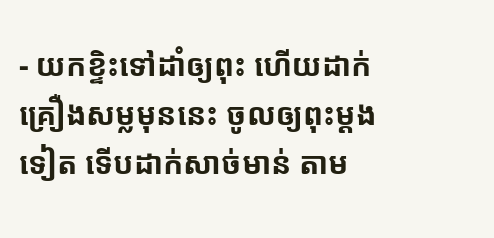- យកខ្ទិះទៅដាំឲ្យពុះ ហើយដាក់គ្រឿងសម្លមុននេះ ចូលឲ្យពុះម្តងទៀត ទើបដាក់សាច់មាន់ តាម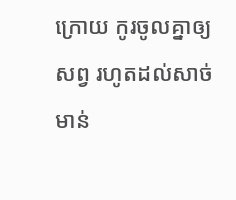ក្រោយ កូរចូលគ្នាឲ្យសព្វ រហូតដល់សាច់មាន់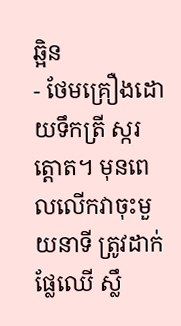ឆ្អិន
- ថែមគ្រឿងដោយទឹកត្រី ស្ករត្តោត។ មុនពេលលើកវាចុះមួយនាទី ត្រូវដាក់ ផ្លែឈើ ស្លឹ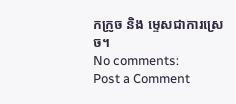កក្រូច និង ម្ទេសជាការស្រេច។
No comments:
Post a Comment